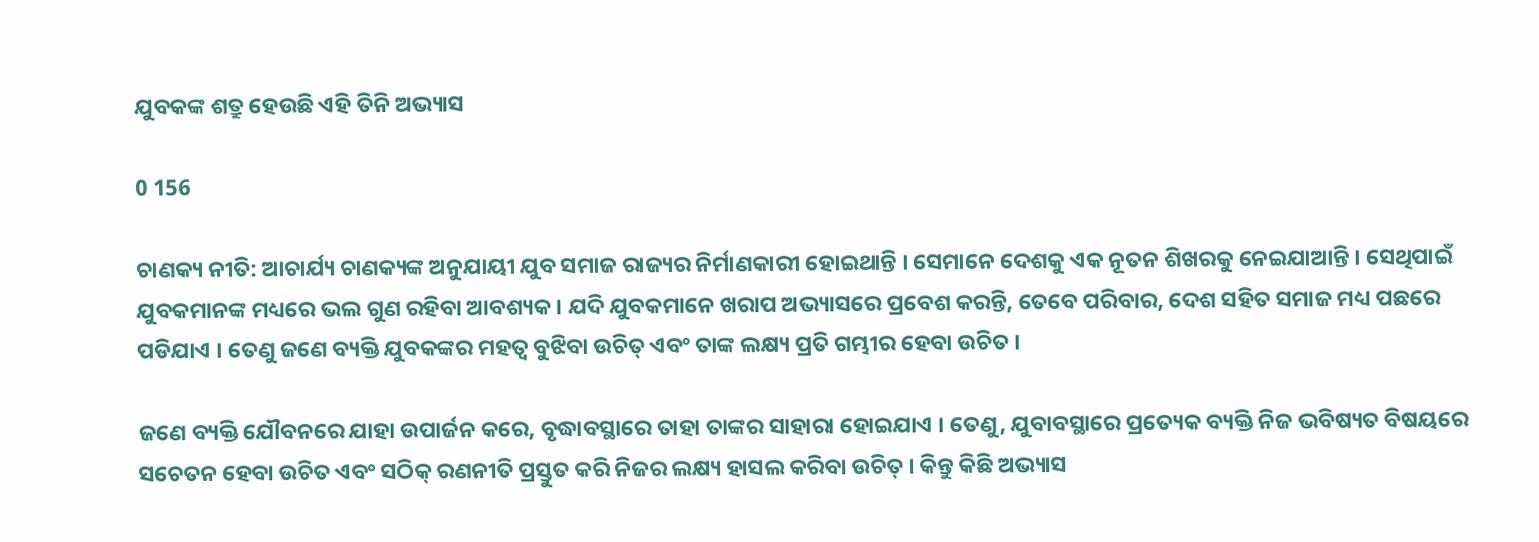ଯୁବକଙ୍କ ଶତ୍ରୁ ହେଉଛି ଏହି ତିନି ଅଭ୍ୟାସ

0 156

ଚାଣକ୍ୟ ନୀତି: ଆଚାର୍ଯ୍ୟ ଚାଣକ୍ୟଙ୍କ ଅନୁଯାୟୀ ଯୁବ ସମାଜ ରାଜ୍ୟର ନିର୍ମାଣକାରୀ ହୋଇଥାନ୍ତି । ସେମାନେ ଦେଶକୁ ଏକ ନୂତନ ଶିଖରକୁ ନେଇଯାଆନ୍ତି । ସେଥିପାଇଁ ଯୁବକମାନଙ୍କ ମଧ୍ୟରେ ଭଲ ଗୁଣ ରହିବା ଆବଶ୍ୟକ । ଯଦି ଯୁବକମାନେ ଖରାପ ଅଭ୍ୟାସରେ ପ୍ରବେଶ କରନ୍ତି, ତେବେ ପରିବାର, ଦେଶ ସହିତ ସମାଜ ମଧ୍ୟ ପଛରେ ପଡିଯାଏ । ତେଣୁ ଜଣେ ବ୍ୟକ୍ତି ଯୁବକଙ୍କର ମହତ୍ୱ ବୁଝିବା ଉଚିତ୍ ଏବଂ ତାଙ୍କ ଲକ୍ଷ୍ୟ ପ୍ରତି ଗମ୍ଭୀର ହେବା ଉଚିତ ।

ଜଣେ ବ୍ୟକ୍ତି ଯୌବନରେ ଯାହା ଉପାର୍ଜନ କରେ, ବୃଦ୍ଧାବସ୍ଥାରେ ତାହା ତାଙ୍କର ସାହାରା ହୋଇଯାଏ । ତେଣୁ, ଯୁବାବସ୍ଥାରେ ପ୍ରତ୍ୟେକ ବ୍ୟକ୍ତି ନିଜ ଭବିଷ୍ୟତ ବିଷୟରେ ସଚେତନ ହେବା ଉଚିତ ଏବଂ ସଠିକ୍ ରଣନୀତି ପ୍ରସ୍ତୁତ କରି ନିଜର ଲକ୍ଷ୍ୟ ହାସଲ କରିବା ଉଚିତ୍ । କିନ୍ତୁ କିଛି ଅଭ୍ୟାସ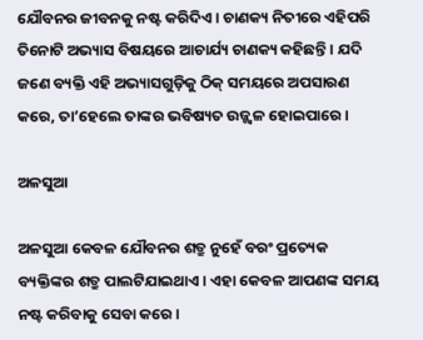ଯୌବନର ଜୀବନକୁ ନଷ୍ଟ କରିଦିଏ । ଚାଣକ୍ୟ ନିତୀରେ ଏହିପରି ତିନୋଟି ଅଭ୍ୟାସ ବିଷୟରେ ଆଚାର୍ଯ୍ୟ ଚାଣକ୍ୟ କହିଛନ୍ତି । ଯଦି ଜଣେ ବ୍ୟକ୍ତି ଏହି ଅଭ୍ୟାସଗୁଡ଼ିକୁ ଠିକ୍ ସମୟରେ ଅପସାରଣ କରେ, ତା’ହେଲେ ତାଙ୍କର ଭବିଷ୍ୟତ ଉଜ୍ଜ୍ୱଳ ହୋଇପାରେ ।

ଅଳସୁଆ

ଅଳସୁଆ କେବଳ ଯୌବନର ଶତ୍ରୁ ନୁହେଁ ବରଂ ପ୍ରତ୍ୟେକ ବ୍ୟକ୍ତିଙ୍କର ଶତ୍ରୁ ପାଲଟିଯାଇଥାଏ । ଏହା କେବଳ ଆପଣଙ୍କ ସମୟ ନଷ୍ଟ କରିବାକୁ ସେବା କରେ ।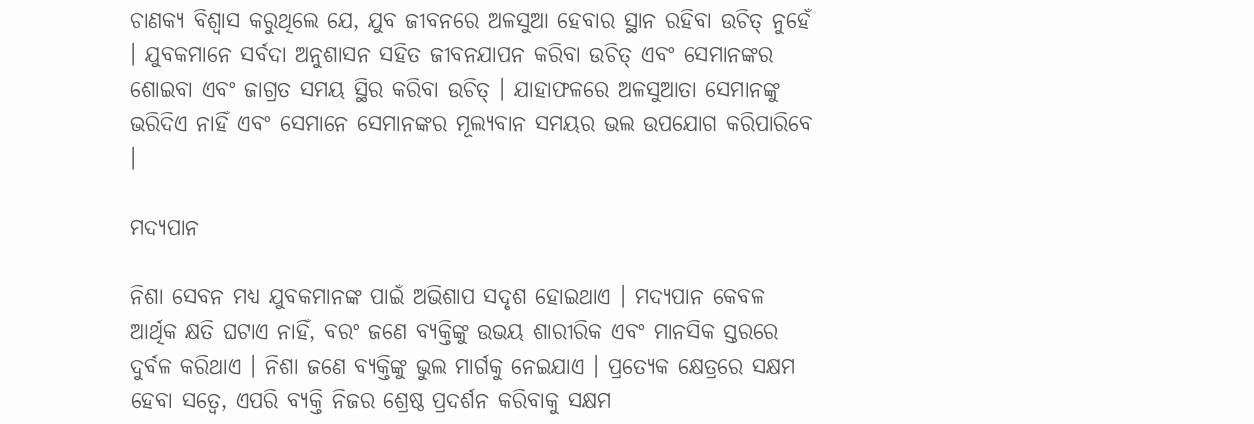ଚାଣକ୍ୟ ବିଶ୍ୱାସ କରୁଥିଲେ ଯେ, ଯୁବ ଜୀବନରେ ଅଳସୁଆ ହେବାର ସ୍ଥାନ ରହିବା ଉଚିତ୍ ନୁହେଁ । ଯୁବକମାନେ ସର୍ବଦା ଅନୁଶାସନ ସହିତ ଜୀବନଯାପନ କରିବା ଉଚିତ୍ ଏବଂ ସେମାନଙ୍କର ଶୋଇବା ଏବଂ ଜାଗ୍ରତ ସମୟ ସ୍ଥିର କରିବା ଉଚିତ୍ । ଯାହାଫଳରେ ଅଳସୁଆତା ସେମାନଙ୍କୁ ଭରିଦିଏ ନାହିଁ ଏବଂ ସେମାନେ ସେମାନଙ୍କର ମୂଲ୍ୟବାନ ସମୟର ଭଲ ଉପଯୋଗ କରିପାରିବେ ।

ମଦ୍ୟପାନ

ନିଶା ସେବନ ମଧ୍ୟ ଯୁବକମାନଙ୍କ ପାଇଁ ଅଭିଶାପ ସଦୃଶ ହୋଇଥାଏ । ମଦ୍ୟପାନ କେବଳ ଆର୍ଥିକ କ୍ଷତି ଘଟାଏ ନାହିଁ, ବରଂ ଜଣେ ବ୍ୟକ୍ତିଙ୍କୁ ଉଭୟ ଶାରୀରିକ ଏବଂ ମାନସିକ ସ୍ତରରେ ଦୁର୍ବଳ କରିଥାଏ । ନିଶା ଜଣେ ବ୍ୟକ୍ତିଙ୍କୁ ଭୁଲ ମାର୍ଗକୁ ନେଇଯାଏ । ପ୍ରତ୍ୟେକ କ୍ଷେତ୍ରରେ ସକ୍ଷମ ହେବା ସତ୍ୱେ, ଏପରି ବ୍ୟକ୍ତି ନିଜର ଶ୍ରେଷ୍ଠ ପ୍ରଦର୍ଶନ କରିବାକୁ ସକ୍ଷମ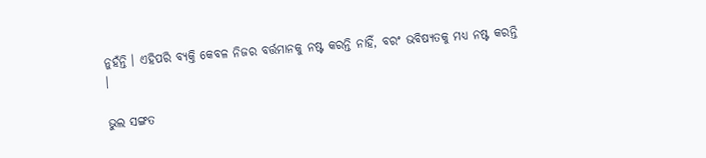ନୁହଁନ୍ତି । ଏହିପରି ବ୍ୟକ୍ତି କେବଳ ନିଜର ବର୍ତ୍ତମାନକୁ ନଷ୍ଟ କରନ୍ତି ନାହିଁ, ବରଂ ଭବିଷ୍ୟତକୁ ମଧ୍ୟ ନଷ୍ଟ କରନ୍ତି ।

ଭୁଲ ସଙ୍ଗତ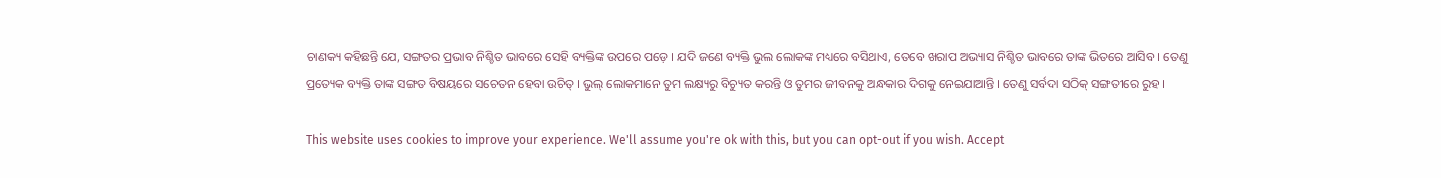ଚାଣକ୍ୟ କହିଛନ୍ତି ଯେ, ସଙ୍ଗତର ପ୍ରଭାବ ନିଶ୍ଚିତ ଭାବରେ ସେହି ବ୍ୟକ୍ତିଙ୍କ ଉପରେ ପଡ଼େ । ଯଦି ଜଣେ ବ୍ୟକ୍ତି ଭୁଲ ଲୋକଙ୍କ ମଧ୍ୟରେ ବସିଥାଏ, ତେବେ ଖରାପ ଅଭ୍ୟାସ ନିଶ୍ଚିତ ଭାବରେ ତାଙ୍କ ଭିତରେ ଆସିବ । ତେଣୁ ପ୍ରତ୍ୟେକ ବ୍ୟକ୍ତି ତାଙ୍କ ସଙ୍ଗତ ବିଷୟରେ ସଚେତନ ହେବା ଉଚିତ୍ । ଭୁଲ୍ ଲୋକମାନେ ତୁମ ଲକ୍ଷ୍ୟରୁ ବିଚ୍ୟୁତ କରନ୍ତି ଓ ତୁମର ଜୀବନକୁ ଅନ୍ଧକାର ଦିଗକୁ ନେଇଯାଆନ୍ତି । ତେଣୁ ସର୍ବଦା ସଠିକ୍ ସଙ୍ଗତୀରେ ରୁହ ।

This website uses cookies to improve your experience. We'll assume you're ok with this, but you can opt-out if you wish. Accept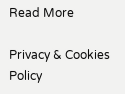Read More

Privacy & Cookies Policy